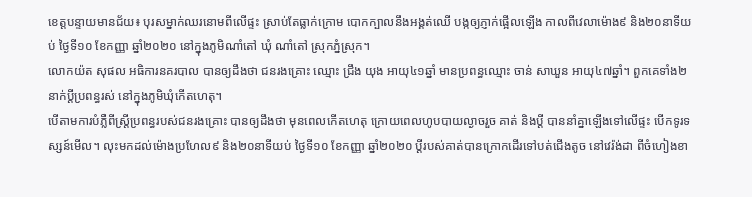ខេត្តបន្ទាយមានជ័យ៖ បុរសម្នាក់ឈរនោមពីលើផ្ទះ ស្រាប់តែធ្លាក់ក្រោម បោកក្បាលនឹងអង្គត់ឈើ បង្កឲ្យភ្ញាក់ផ្អើលឡើង កាលពីវេលាម៉ោង៩ និង២០នាទីយប់ ថ្ងៃទី១០ ខែកញ្ញា ឆ្នាំ២០២០ នៅក្នុងភូមិណាំតៅ ឃុំ ណាំតៅ ស្រុកភ្នំស្រុក។
លោកយ៉ត សុផល អធិការនគរបាល បានឲ្យដឹងថា ជនរងគ្រោះ ឈ្មោះ ជ្រឹង យុង អាយុ៤១ឆ្នាំ មានប្រពន្ធឈ្មោះ ចាន់ សាឃួន អាយុ៤៧ឆ្នាំ។ ពួកគេទាំង២នាក់ប្ដីប្រពន្ធរស់ នៅក្នុងភូមិឃុំកើតហេតុ។
បើតាមការបំភ្លឺពីស្រ្ដីប្រពន្ធរបស់ជនរងគ្រោះ បានឲ្យដឹងថា មុនពេលកើតហេតុ ក្រោយពេលហូបបាយល្ងាចរួច គាត់ និងប្ដី បាននាំគ្នាឡើងទៅលើផ្ទះ បើកទូរទស្សន៍មើល។ លុះមកដល់ម៉ោងប្រហែល៩ និង២០នាទីយប់ ថ្ងៃទី១០ ខែកញ្ញា ឆ្នាំ២០២០ ប្ដីរបស់គាត់បានក្រោកដើរទៅបត់ជើងតូច នៅវេរ៉ង់ដា ពីចំហៀងខា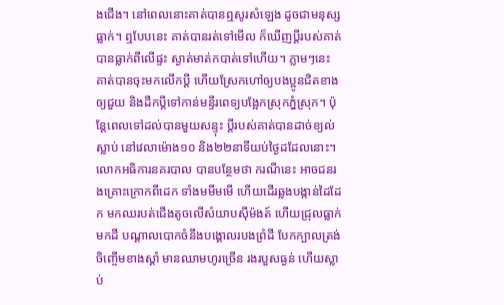ងជើង។ នៅពេលនោះគាត់បានឮសូរសំឡេង ដូចជាមនុស្សធ្លាក់។ ឮបែបនេះ គាត់បានរត់ទៅមើល ក៏ឃើញប្ដីរបស់គាត់បានធ្លាក់ពីលើផ្ទះ ស្ងាត់មាត់កបាត់ទៅហើយ។ ភ្លាមៗនេះ គាត់បានចុះមកលើកប្ដី ហើយស្រែកហៅឲ្យបងប្អូនជិតខាងឲ្យជួយ និងដឹកប្ដីទៅកាន់មន្ទីរពេទ្យបង្អែកស្រុកភ្នំស្រុក។ ប៉ុន្ដែពេលទៅដល់បានមួយសន្ទុះ ប្ដីរបស់គាត់បានដាច់ខ្យល់ស្លាប់ នៅវេលាម៉ោង១០ និង២២នាទីយប់ថ្ងៃដដែលនោះ។
លោកអធិការនគរបាល បានបន្ថែមថា ករណីនេះ អាចជនរងគ្រោះក្រោកពីដេក ទាំងមមីមមើ ហើយដើរឆ្លងបង្កាន់ដៃដែក មកឈរបត់ជើងតូចលើសំយាបស៊ីម៉ងត៍ ហើយជ្រុលធ្លាក់មកដី បណ្តាលបោកចំនឹងបង្គោលរបងព្រំដី បែកក្បាលត្រង់ចិញ្ចើមខាងស្តាំ មានឈាមហូរច្រើន រងរបួសធ្ងន់ ហើយស្លាប់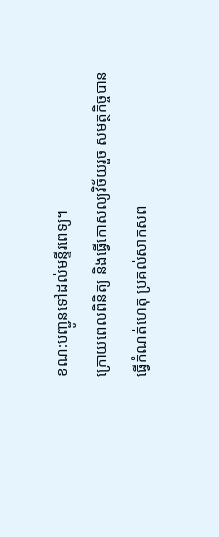ខណ:បញ្ជូនទៅដល់មន្ទីរពេទ្យ។
ក្រោយពេលពិនិត្យ និងធ្វើកោសល្យវិច័យរួច សមត្ថកិច្ចបានធ្វើកំណត់ហេតុ ប្រគល់សាកសព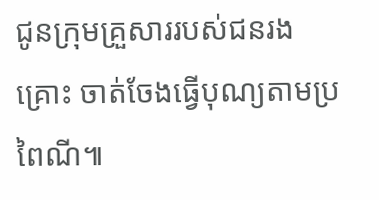ជូនក្រុមគ្រួសាររបស់ជនរងគ្រោះ ចាត់ចែងធ្វើបុណ្យតាមប្រពៃណី៕